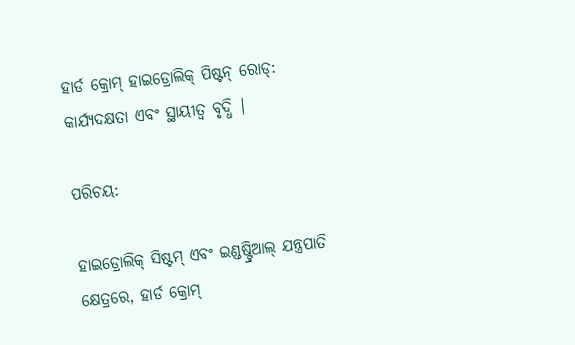ହାର୍ଡ କ୍ରୋମ୍ ହାଇଡ୍ରୋଲିକ୍ ପିଷ୍ଟନ୍ ରୋଡ୍: କାର୍ଯ୍ୟଦକ୍ଷତା ଏବଂ ସ୍ଥାୟୀତ୍ୱ ବୃଦ୍ଧି |

ପରିଚୟ:

ହାଇଡ୍ରୋଲିକ୍ ସିଷ୍ଟମ୍ ଏବଂ ଇଣ୍ଡଷ୍ଟ୍ରିଆଲ୍ ଯନ୍ତ୍ରପାତି କ୍ଷେତ୍ରରେ, ହାର୍ଡ କ୍ରୋମ୍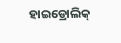ହାଇଡ୍ରୋଲିକ୍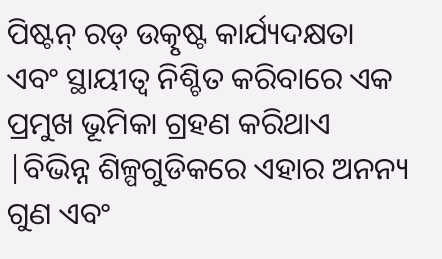ପିଷ୍ଟନ୍ ରଡ୍ ଉତ୍କୃଷ୍ଟ କାର୍ଯ୍ୟଦକ୍ଷତା ଏବଂ ସ୍ଥାୟୀତ୍ୱ ନିଶ୍ଚିତ କରିବାରେ ଏକ ପ୍ରମୁଖ ଭୂମିକା ଗ୍ରହଣ କରିଥାଏ |ବିଭିନ୍ନ ଶିଳ୍ପଗୁଡିକରେ ଏହାର ଅନନ୍ୟ ଗୁଣ ଏବଂ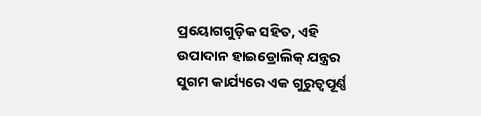ପ୍ରୟୋଗଗୁଡ଼ିକ ସହିତ, ଏହି ଉପାଦାନ ହାଇଡ୍ରୋଲିକ୍ ଯନ୍ତ୍ରର ସୁଗମ କାର୍ଯ୍ୟରେ ଏକ ଗୁରୁତ୍ୱପୂର୍ଣ୍ଣ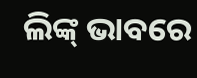ଲିଙ୍କ୍ ଭାବରେ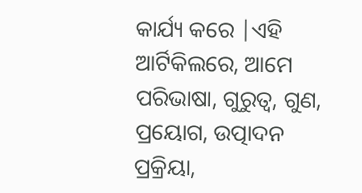କାର୍ଯ୍ୟ କରେ |ଏହି ଆର୍ଟିକିଲରେ, ଆମେ ପରିଭାଷା, ଗୁରୁତ୍ୱ, ଗୁଣ, ପ୍ରୟୋଗ, ଉତ୍ପାଦନ ପ୍ରକ୍ରିୟା,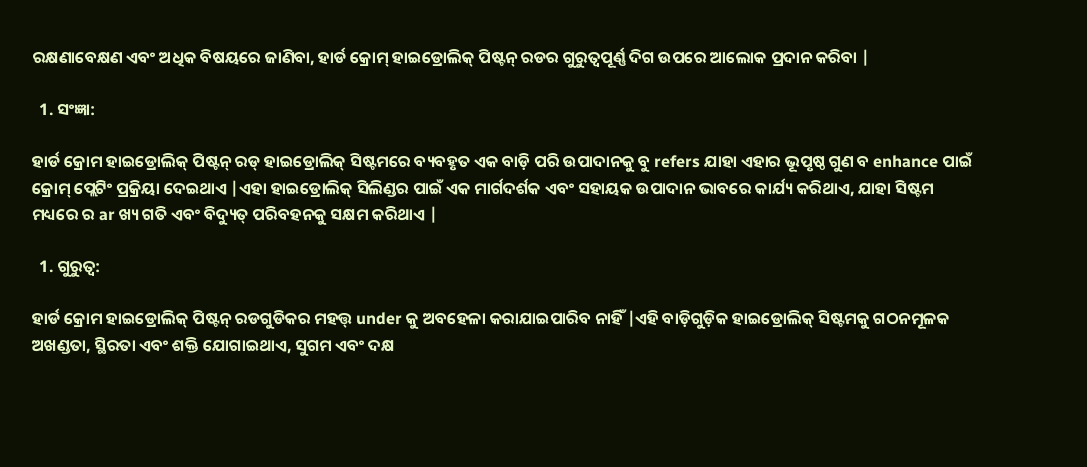ରକ୍ଷଣାବେକ୍ଷଣ ଏବଂ ଅଧିକ ବିଷୟରେ ଜାଣିବା, ହାର୍ଡ କ୍ରୋମ୍ ହାଇଡ୍ରୋଲିକ୍ ପିଷ୍ଟନ୍ ରଡର ଗୁରୁତ୍ୱପୂର୍ଣ୍ଣ ଦିଗ ଉପରେ ଆଲୋକ ପ୍ରଦାନ କରିବା |

  1. ସଂଜ୍ଞା:

ହାର୍ଡ କ୍ରୋମ ହାଇଡ୍ରୋଲିକ୍ ପିଷ୍ଟନ୍ ରଡ୍ ହାଇଡ୍ରୋଲିକ୍ ସିଷ୍ଟମରେ ବ୍ୟବହୃତ ଏକ ବାଡ଼ି ପରି ଉପାଦାନକୁ ବୁ refers ଯାହା ଏହାର ଭୂପୃଷ୍ଠ ଗୁଣ ବ enhance ପାଇଁ କ୍ରୋମ୍ ପ୍ଲେଟିଂ ପ୍ରକ୍ରିୟା ଦେଇଥାଏ |ଏହା ହାଇଡ୍ରୋଲିକ୍ ସିଲିଣ୍ଡର ପାଇଁ ଏକ ମାର୍ଗଦର୍ଶକ ଏବଂ ସହାୟକ ଉପାଦାନ ଭାବରେ କାର୍ଯ୍ୟ କରିଥାଏ, ଯାହା ସିଷ୍ଟମ ମଧ୍ୟରେ ର ar ଖ୍ୟ ଗତି ଏବଂ ବିଦ୍ୟୁତ୍ ପରିବହନକୁ ସକ୍ଷମ କରିଥାଏ |

  1. ଗୁରୁତ୍ୱ:

ହାର୍ଡ କ୍ରୋମ ହାଇଡ୍ରୋଲିକ୍ ପିଷ୍ଟନ୍ ରଡଗୁଡିକର ମହତ୍ତ୍ under କୁ ଅବହେଳା କରାଯାଇପାରିବ ନାହିଁ |ଏହି ବାଡ଼ିଗୁଡ଼ିକ ହାଇଡ୍ରୋଲିକ୍ ସିଷ୍ଟମକୁ ଗଠନମୂଳକ ଅଖଣ୍ଡତା, ସ୍ଥିରତା ଏବଂ ଶକ୍ତି ଯୋଗାଇଥାଏ, ସୁଗମ ଏବଂ ଦକ୍ଷ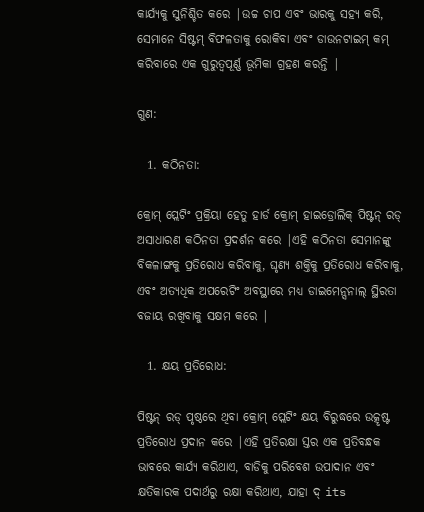କାର୍ଯ୍ୟକୁ ସୁନିଶ୍ଚିତ କରେ |ଉଚ୍ଚ ଚାପ ଏବଂ ଭାରକୁ ସହ୍ୟ କରି, ସେମାନେ ସିଷ୍ଟମ୍ ବିଫଳତାକୁ ରୋକିବା ଏବଂ ଡାଉନଟାଇମ୍ କମ୍ କରିବାରେ ଏକ ଗୁରୁତ୍ୱପୂର୍ଣ୍ଣ ଭୂମିକା ଗ୍ରହଣ କରନ୍ତି |

ଗୁଣ:

  1. କଠିନତା:

କ୍ରୋମ୍ ପ୍ଲେଟିଂ ପ୍ରକ୍ରିୟା ହେତୁ ହାର୍ଡ କ୍ରୋମ୍ ହାଇଡ୍ରୋଲିକ୍ ପିଷ୍ଟନ୍ ରଡ୍ ଅସାଧାରଣ କଠିନତା ପ୍ରଦର୍ଶନ କରେ |ଏହି କଠିନତା ସେମାନଙ୍କୁ ବିକଳାଙ୍ଗକୁ ପ୍ରତିରୋଧ କରିବାକୁ, ଘୃଣ୍ୟ ଶକ୍ତିକୁ ପ୍ରତିରୋଧ କରିବାକୁ, ଏବଂ ଅତ୍ୟଧିକ ଅପରେଟିଂ ଅବସ୍ଥାରେ ମଧ୍ୟ ଡାଇମେନ୍ସନାଲ୍ ସ୍ଥିରତା ବଜାୟ ରଖିବାକୁ ସକ୍ଷମ କରେ |

  1. କ୍ଷୟ ପ୍ରତିରୋଧ:

ପିଷ୍ଟନ୍ ରଡ୍ ପୃଷ୍ଠରେ ଥିବା କ୍ରୋମ୍ ପ୍ଲେଟିଂ କ୍ଷୟ ବିରୁଦ୍ଧରେ ଉତ୍କୃଷ୍ଟ ପ୍ରତିରୋଧ ପ୍ରଦାନ କରେ |ଏହି ପ୍ରତିରକ୍ଷା ସ୍ତର ଏକ ପ୍ରତିବନ୍ଧକ ଭାବରେ କାର୍ଯ୍ୟ କରିଥାଏ, ବାଡିକୁ ପରିବେଶ ଉପାଦାନ ଏବଂ କ୍ଷତିକାରକ ପଦାର୍ଥରୁ ରକ୍ଷା କରିଥାଏ, ଯାହା ଦ୍ its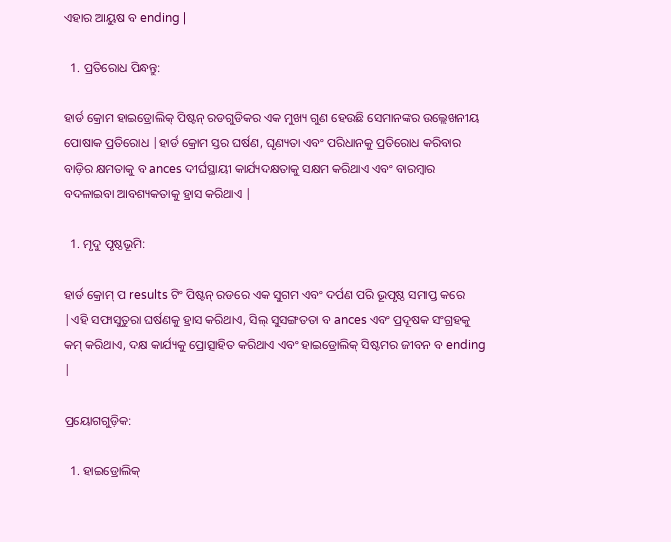ଏହାର ଆୟୁଷ ବ ending |

  1. ପ୍ରତିରୋଧ ପିନ୍ଧନ୍ତୁ:

ହାର୍ଡ କ୍ରୋମ ହାଇଡ୍ରୋଲିକ୍ ପିଷ୍ଟନ୍ ରଡଗୁଡିକର ଏକ ମୁଖ୍ୟ ଗୁଣ ହେଉଛି ସେମାନଙ୍କର ଉଲ୍ଲେଖନୀୟ ପୋଷାକ ପ୍ରତିରୋଧ |ହାର୍ଡ କ୍ରୋମ ସ୍ତର ଘର୍ଷଣ, ଘୃଣ୍ୟତା ଏବଂ ପରିଧାନକୁ ପ୍ରତିରୋଧ କରିବାର ବାଡ଼ିର କ୍ଷମତାକୁ ବ ances ଦୀର୍ଘସ୍ଥାୟୀ କାର୍ଯ୍ୟଦକ୍ଷତାକୁ ସକ୍ଷମ କରିଥାଏ ଏବଂ ବାରମ୍ବାର ବଦଳାଇବା ଆବଶ୍ୟକତାକୁ ହ୍ରାସ କରିଥାଏ |

  1. ମୃଦୁ ପୃଷ୍ଠଭୂମି:

ହାର୍ଡ କ୍ରୋମ୍ ପ results ଟିଂ ପିଷ୍ଟନ୍ ରଡରେ ଏକ ସୁଗମ ଏବଂ ଦର୍ପଣ ପରି ଭୂପୃଷ୍ଠ ସମାପ୍ତ କରେ |ଏହି ସଫାସୁତୁରା ଘର୍ଷଣକୁ ହ୍ରାସ କରିଥାଏ, ସିଲ୍ ସୁସଙ୍ଗତତା ବ ances ଏବଂ ପ୍ରଦୂଷକ ସଂଗ୍ରହକୁ କମ୍ କରିଥାଏ, ଦକ୍ଷ କାର୍ଯ୍ୟକୁ ପ୍ରୋତ୍ସାହିତ କରିଥାଏ ଏବଂ ହାଇଡ୍ରୋଲିକ୍ ସିଷ୍ଟମର ଜୀବନ ବ ending |

ପ୍ରୟୋଗଗୁଡ଼ିକ:

  1. ହାଇଡ୍ରୋଲିକ୍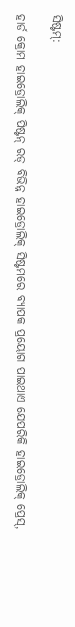ସିଷ୍ଟମ୍:

ହାର୍ଡ କ୍ରୋମ ହାଇଡ୍ରୋଲିକ୍ ପିଷ୍ଟନ୍ ରଡ୍ ବିଭିନ୍ନ ହାଇଡ୍ରୋଲିକ୍ ସିଷ୍ଟମରେ ବ୍ୟାପକ ପ୍ରୟୋଗ ପାଇଥାଏ ଯେପରିକି ହାଇଡ୍ରୋଲିକ୍ ପ୍ରେସ୍,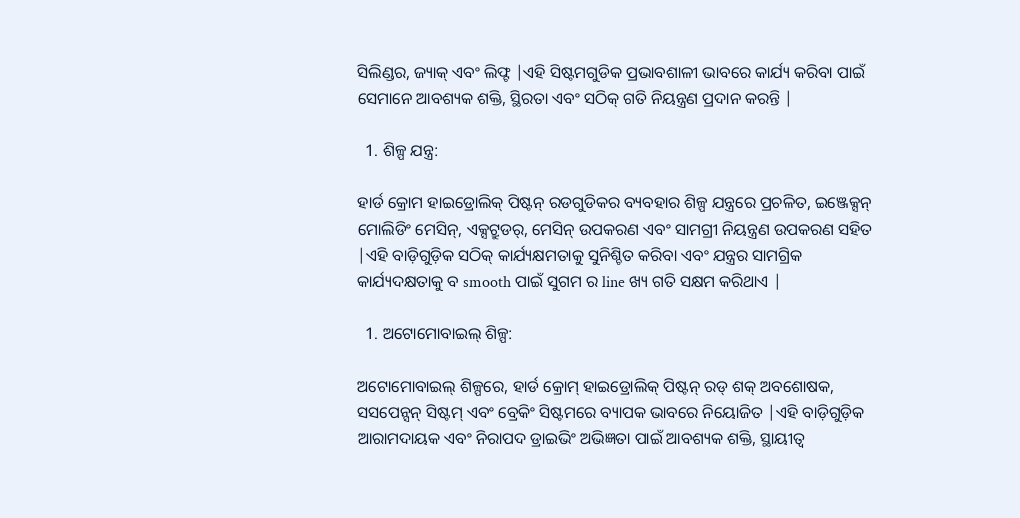ସିଲିଣ୍ଡର, ଜ୍ୟାକ୍ ଏବଂ ଲିଫ୍ଟ |ଏହି ସିଷ୍ଟମଗୁଡିକ ପ୍ରଭାବଶାଳୀ ଭାବରେ କାର୍ଯ୍ୟ କରିବା ପାଇଁ ସେମାନେ ଆବଶ୍ୟକ ଶକ୍ତି, ସ୍ଥିରତା ଏବଂ ସଠିକ୍ ଗତି ନିୟନ୍ତ୍ରଣ ପ୍ରଦାନ କରନ୍ତି |

  1. ଶିଳ୍ପ ଯନ୍ତ୍ର:

ହାର୍ଡ କ୍ରୋମ ହାଇଡ୍ରୋଲିକ୍ ପିଷ୍ଟନ୍ ରଡଗୁଡିକର ବ୍ୟବହାର ଶିଳ୍ପ ଯନ୍ତ୍ରରେ ପ୍ରଚଳିତ, ଇଞ୍ଜେକ୍ସନ୍ ମୋଲିଡିଂ ମେସିନ୍, ଏକ୍ସଟ୍ରୁଡର୍, ମେସିନ୍ ଉପକରଣ ଏବଂ ସାମଗ୍ରୀ ନିୟନ୍ତ୍ରଣ ଉପକରଣ ସହିତ |ଏହି ବାଡ଼ିଗୁଡ଼ିକ ସଠିକ୍ କାର୍ଯ୍ୟକ୍ଷମତାକୁ ସୁନିଶ୍ଚିତ କରିବା ଏବଂ ଯନ୍ତ୍ରର ସାମଗ୍ରିକ କାର୍ଯ୍ୟଦକ୍ଷତାକୁ ବ smooth ପାଇଁ ସୁଗମ ର line ଖ୍ୟ ଗତି ସକ୍ଷମ କରିଥାଏ |

  1. ଅଟୋମୋବାଇଲ୍ ଶିଳ୍ପ:

ଅଟୋମୋବାଇଲ୍ ଶିଳ୍ପରେ, ହାର୍ଡ କ୍ରୋମ୍ ହାଇଡ୍ରୋଲିକ୍ ପିଷ୍ଟନ୍ ରଡ୍ ଶକ୍ ଅବଶୋଷକ, ସସପେନ୍ସନ୍ ସିଷ୍ଟମ୍ ଏବଂ ବ୍ରେକିଂ ସିଷ୍ଟମରେ ବ୍ୟାପକ ଭାବରେ ନିୟୋଜିତ |ଏହି ବାଡ଼ିଗୁଡ଼ିକ ଆରାମଦାୟକ ଏବଂ ନିରାପଦ ଡ୍ରାଇଭିଂ ଅଭିଜ୍ଞତା ପାଇଁ ଆବଶ୍ୟକ ଶକ୍ତି, ସ୍ଥାୟୀତ୍ୱ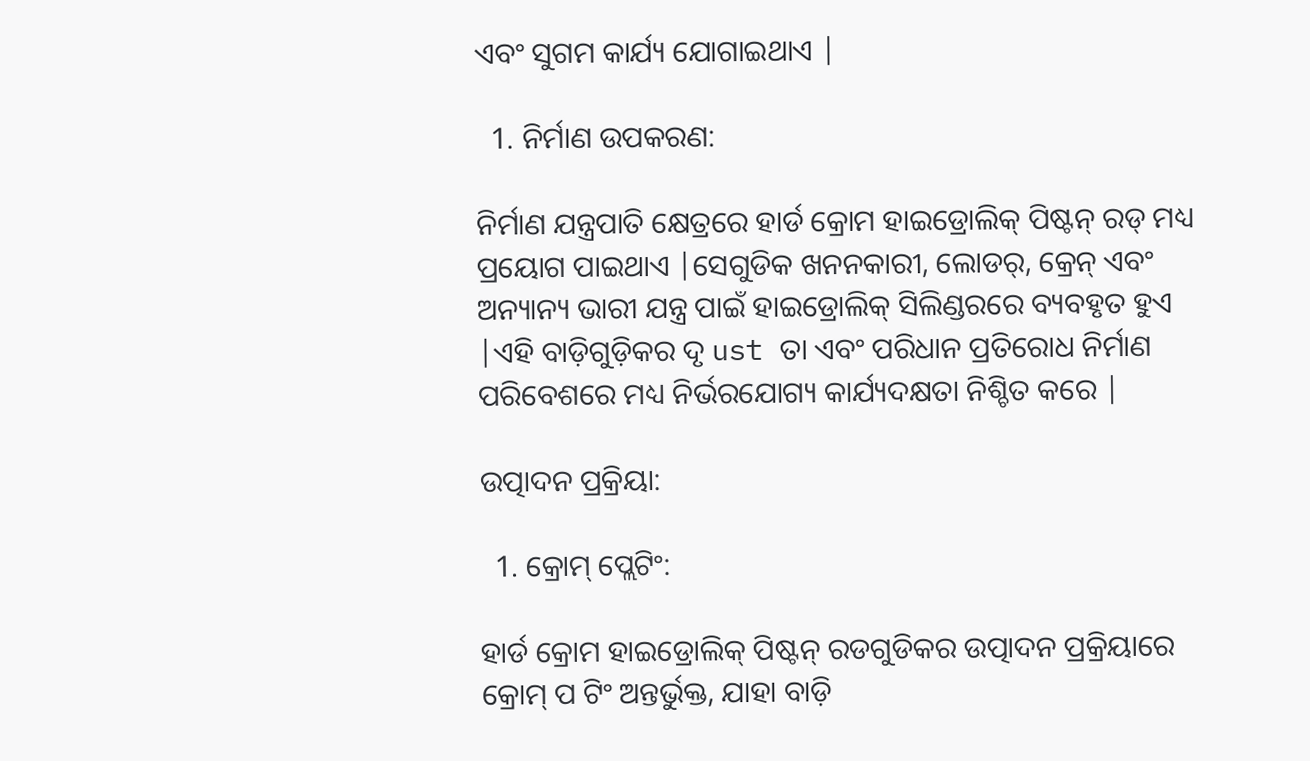ଏବଂ ସୁଗମ କାର୍ଯ୍ୟ ଯୋଗାଇଥାଏ |

  1. ନିର୍ମାଣ ଉପକରଣ:

ନିର୍ମାଣ ଯନ୍ତ୍ରପାତି କ୍ଷେତ୍ରରେ ହାର୍ଡ କ୍ରୋମ ହାଇଡ୍ରୋଲିକ୍ ପିଷ୍ଟନ୍ ରଡ୍ ମଧ୍ୟ ପ୍ରୟୋଗ ପାଇଥାଏ |ସେଗୁଡିକ ଖନନକାରୀ, ଲୋଡର୍, କ୍ରେନ୍ ଏବଂ ଅନ୍ୟାନ୍ୟ ଭାରୀ ଯନ୍ତ୍ର ପାଇଁ ହାଇଡ୍ରୋଲିକ୍ ସିଲିଣ୍ଡରରେ ବ୍ୟବହୃତ ହୁଏ |ଏହି ବାଡ଼ିଗୁଡ଼ିକର ଦୃ ust ତା ଏବଂ ପରିଧାନ ପ୍ରତିରୋଧ ନିର୍ମାଣ ପରିବେଶରେ ମଧ୍ୟ ନିର୍ଭରଯୋଗ୍ୟ କାର୍ଯ୍ୟଦକ୍ଷତା ନିଶ୍ଚିତ କରେ |

ଉତ୍ପାଦନ ପ୍ରକ୍ରିୟା:

  1. କ୍ରୋମ୍ ପ୍ଲେଟିଂ:

ହାର୍ଡ କ୍ରୋମ ହାଇଡ୍ରୋଲିକ୍ ପିଷ୍ଟନ୍ ରଡଗୁଡିକର ଉତ୍ପାଦନ ପ୍ରକ୍ରିୟାରେ କ୍ରୋମ୍ ପ ଟିଂ ଅନ୍ତର୍ଭୁକ୍ତ, ଯାହା ବାଡ଼ି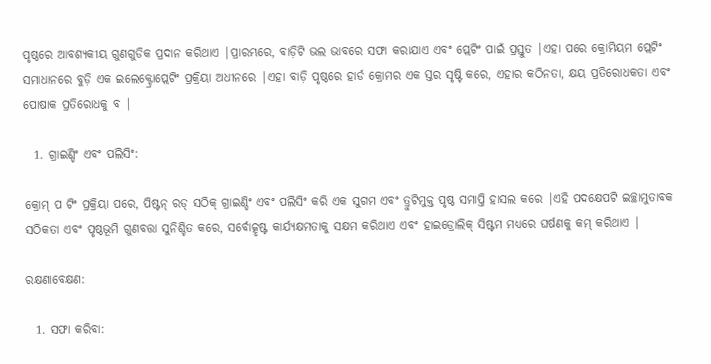ପୃଷ୍ଠରେ ଆବଶ୍ୟକୀୟ ଗୁଣଗୁଡିକ ପ୍ରଦାନ କରିଥାଏ |ପ୍ରାରମ୍ଭରେ, ବାଡ଼ିଟି ଭଲ ଭାବରେ ସଫା କରାଯାଏ ଏବଂ ପ୍ଲେଟିଂ ପାଇଁ ପ୍ରସ୍ତୁତ |ଏହା ପରେ କ୍ରୋମିୟମ ପ୍ଲେଟିଂ ସମାଧାନରେ ବୁଡ଼ି ଏକ ଇଲେକ୍ଟ୍ରୋପ୍ଲେଟିଂ ପ୍ରକ୍ରିୟା ଅଧୀନରେ |ଏହା ବାଡ଼ି ପୃଷ୍ଠରେ ହାର୍ଡ କ୍ରୋମର ଏକ ସ୍ତର ସୃଷ୍ଟି କରେ, ଏହାର କଠିନତା, କ୍ଷୟ ପ୍ରତିରୋଧକତା ଏବଂ ପୋଷାକ ପ୍ରତିରୋଧକୁ ବ |

  1. ଗ୍ରାଇଣ୍ଡିଂ ଏବଂ ପଲିସିଂ:

କ୍ରୋମ୍ ପ ଟିଂ ପ୍ରକ୍ରିୟା ପରେ, ପିଷ୍ଟନ୍ ରଡ୍ ସଠିକ୍ ଗ୍ରାଇଣ୍ଡିଂ ଏବଂ ପଲିସିଂ କରି ଏକ ସୁଗମ ଏବଂ ତ୍ରୁଟିମୁକ୍ତ ପୃଷ୍ଠ ସମାପ୍ତି ହାସଲ କରେ |ଏହି ପଦକ୍ଷେପଟି ଇଚ୍ଛାମୁତାବକ ସଠିକତା ଏବଂ ପୃଷ୍ଠଭୂମି ଗୁଣବତ୍ତା ସୁନିଶ୍ଚିତ କରେ, ସର୍ବୋତ୍କୃଷ୍ଟ କାର୍ଯ୍ୟକ୍ଷମତାକୁ ସକ୍ଷମ କରିଥାଏ ଏବଂ ହାଇଡ୍ରୋଲିକ୍ ସିଷ୍ଟମ ମଧ୍ୟରେ ଘର୍ଷଣକୁ କମ୍ କରିଥାଏ |

ରକ୍ଷଣାବେକ୍ଷଣ:

  1. ସଫା କରିବା: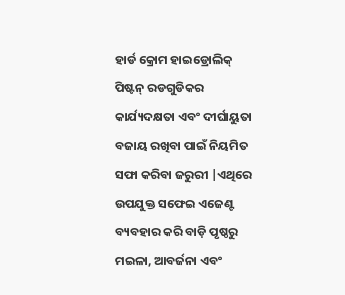ହାର୍ଡ କ୍ରୋମ ହାଇଡ୍ରୋଲିକ୍ ପିଷ୍ଟନ୍ ରଡଗୁଡିକର କାର୍ଯ୍ୟଦକ୍ଷତା ଏବଂ ଦୀର୍ଘାୟୁତା ବଜାୟ ରଖିବା ପାଇଁ ନିୟମିତ ସଫା କରିବା ଜରୁରୀ |ଏଥିରେ ଉପଯୁକ୍ତ ସଫେଇ ଏଜେଣ୍ଟ ବ୍ୟବହାର କରି ବାଡ଼ି ପୃଷ୍ଠରୁ ମଇଳା, ଆବର୍ଜନା ଏବଂ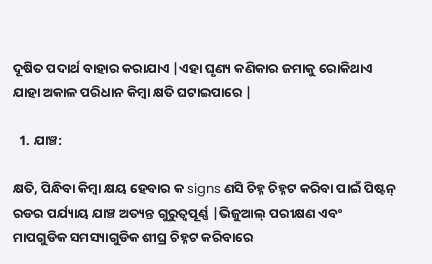ଦୂଷିତ ପଦାର୍ଥ ବାହାର କରାଯାଏ |ଏହା ଘୃଣ୍ୟ କଣିକାର ଜମାକୁ ରୋକିଥାଏ ଯାହା ଅକାଳ ପରିଧାନ କିମ୍ବା କ୍ଷତି ଘଟାଇପାରେ |

  1. ଯାଞ୍ଚ:

କ୍ଷତି, ପିନ୍ଧିବା କିମ୍ବା କ୍ଷୟ ହେବାର କ signs ଣସି ଚିହ୍ନ ଚିହ୍ନଟ କରିବା ପାଇଁ ପିଷ୍ଟନ୍ ରଡର ପର୍ଯ୍ୟାୟ ଯାଞ୍ଚ ଅତ୍ୟନ୍ତ ଗୁରୁତ୍ୱପୂର୍ଣ୍ଣ |ଭିଜୁଆଲ୍ ପରୀକ୍ଷଣ ଏବଂ ମାପଗୁଡିକ ସମସ୍ୟାଗୁଡିକ ଶୀଘ୍ର ଚିହ୍ନଟ କରିବାରେ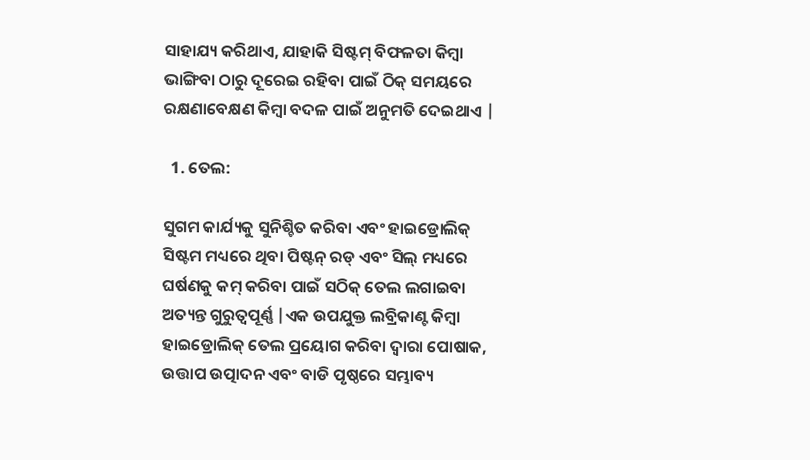ସାହାଯ୍ୟ କରିଥାଏ, ଯାହାକି ସିଷ୍ଟମ୍ ବିଫଳତା କିମ୍ବା ଭାଙ୍ଗିବା ଠାରୁ ଦୂରେଇ ରହିବା ପାଇଁ ଠିକ୍ ସମୟରେ ରକ୍ଷଣାବେକ୍ଷଣ କିମ୍ବା ବଦଳ ପାଇଁ ଅନୁମତି ଦେଇଥାଏ |

  1. ତେଲ:

ସୁଗମ କାର୍ଯ୍ୟକୁ ସୁନିଶ୍ଚିତ କରିବା ଏବଂ ହାଇଡ୍ରୋଲିକ୍ ସିଷ୍ଟମ ମଧ୍ୟରେ ଥିବା ପିଷ୍ଟନ୍ ରଡ୍ ଏବଂ ସିଲ୍ ମଧ୍ୟରେ ଘର୍ଷଣକୁ କମ୍ କରିବା ପାଇଁ ସଠିକ୍ ତେଲ ଲଗାଇବା ଅତ୍ୟନ୍ତ ଗୁରୁତ୍ୱପୂର୍ଣ୍ଣ |ଏକ ଉପଯୁକ୍ତ ଲବ୍ରିକାଣ୍ଟ କିମ୍ବା ହାଇଡ୍ରୋଲିକ୍ ତେଲ ପ୍ରୟୋଗ କରିବା ଦ୍ୱାରା ପୋଷାକ, ଉତ୍ତାପ ଉତ୍ପାଦନ ଏବଂ ବାଡି ପୃଷ୍ଠରେ ସମ୍ଭାବ୍ୟ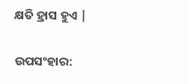କ୍ଷତି ହ୍ରାସ ହୁଏ |

ଉପସଂହାର: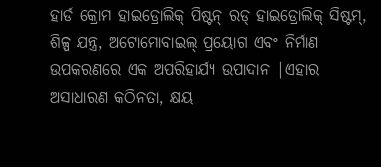ହାର୍ଡ କ୍ରୋମ ହାଇଡ୍ରୋଲିକ୍ ପିଷ୍ଟନ୍ ରଡ୍ ହାଇଡ୍ରୋଲିକ୍ ସିଷ୍ଟମ୍, ଶିଳ୍ପ ଯନ୍ତ୍ର, ଅଟୋମୋବାଇଲ୍ ପ୍ରୟୋଗ ଏବଂ ନିର୍ମାଣ ଉପକରଣରେ ଏକ ଅପରିହାର୍ଯ୍ୟ ଉପାଦାନ |ଏହାର ଅସାଧାରଣ କଠିନତା, କ୍ଷୟ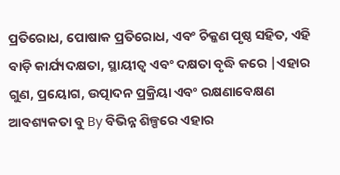ପ୍ରତିରୋଧ, ପୋଷାକ ପ୍ରତିରୋଧ, ଏବଂ ଚିକ୍କଣ ପୃଷ୍ଠ ସହିତ, ଏହି ବାଡ଼ି କାର୍ଯ୍ୟଦକ୍ଷତା, ସ୍ଥାୟୀତ୍ୱ ଏବଂ ଦକ୍ଷତା ବୃଦ୍ଧି କରେ |ଏହାର ଗୁଣ, ପ୍ରୟୋଗ, ଉତ୍ପାଦନ ପ୍ରକ୍ରିୟା ଏବଂ ରକ୍ଷଣାବେକ୍ଷଣ ଆବଶ୍ୟକତା ବୁ By ବିଭିନ୍ନ ଶିଳ୍ପରେ ଏହାର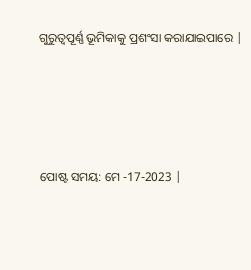ଗୁରୁତ୍ୱପୂର୍ଣ୍ଣ ଭୂମିକାକୁ ପ୍ରଶଂସା କରାଯାଇପାରେ |




ପୋଷ୍ଟ ସମୟ: ମେ -17-2023 |